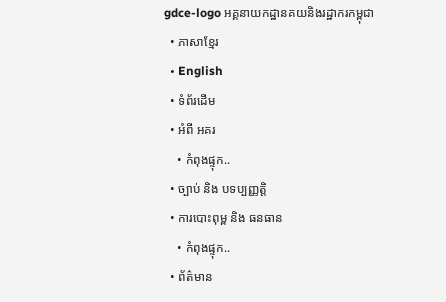gdce-logo អគ្គនាយកដ្ឋានគយនិងរដ្ឋាករកម្ពុជា
  • ភាសាខ្មែរ
  • English
  • ទំព័រដើម
  • អំពី អគរ
    • កំពុងផ្ទុក..
  • ច្បាប់ និង បទប្បញ្ញត្តិ
  • ការបោះពុម្ព និង ធនធាន
    • កំពុងផ្ទុក..
  • ព័ត៌មាន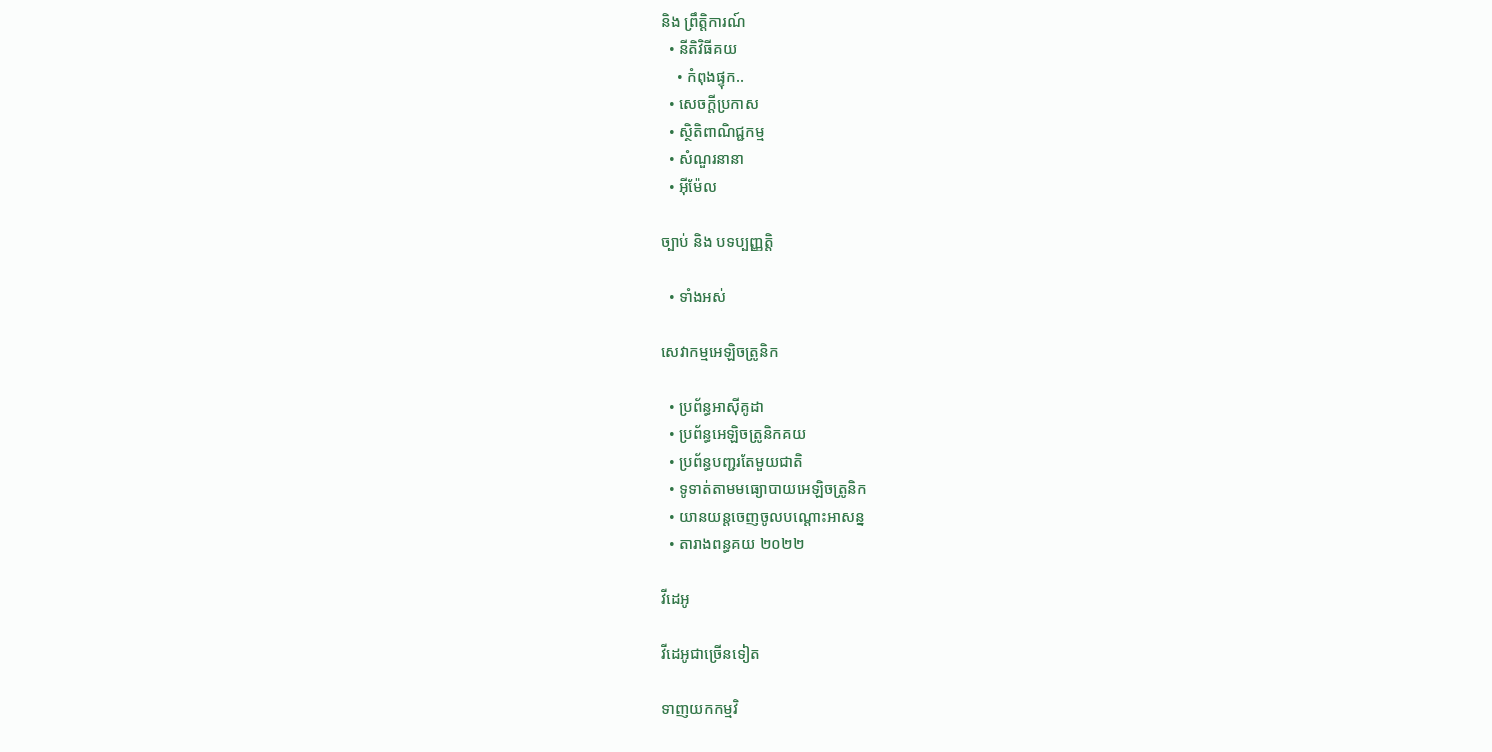និង ព្រឹត្តិការណ៍
  • នីតិវិធីគយ
    • កំពុងផ្ទុក..
  • សេចក្តីប្រកាស
  • ស្ថិតិពាណិជ្ជកម្ម
  • សំណួរនានា
  • អ៊ីម៉ែល

ច្បាប់ និង បទប្បញ្ញត្តិ

  • ទាំងអស់

សេវាកម្មអេឡិចត្រូនិក

  • ប្រព័ន្ធអាស៊ីគូដា
  • ប្រព័ន្ធអេឡិចត្រូនិកគយ
  • ប្រព័ន្ធបញ្ជរតែមួយជាតិ
  • ទូទាត់តាមមធ្យោបាយអេឡិចត្រូនិក
  • យានយន្តចេញចូលបណ្តោះអាសន្ន
  • តារាងពន្ធគយ ២០២២

វីដេអូ

វីដេអូជាច្រើនទៀត

ទាញយកកម្មវិ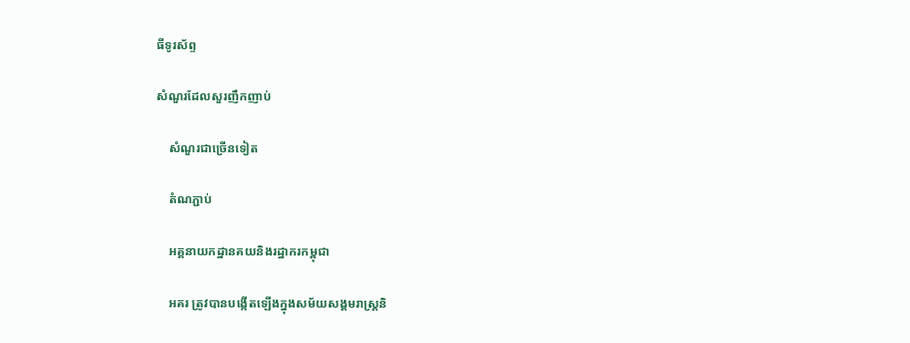ធីទូរស័ព្ទ

សំណួរដែលសួរញឹកញាប់

    សំណួរជាច្រើនទៀត

    តំណភ្ជាប់

    អគ្គនាយកដ្ឋានគយនិងរដ្ឋាករកម្ពុជា

    អគរ ត្រូវបានបង្កើតឡើងក្នុងសម័យសង្គមរាស្ត្រនិ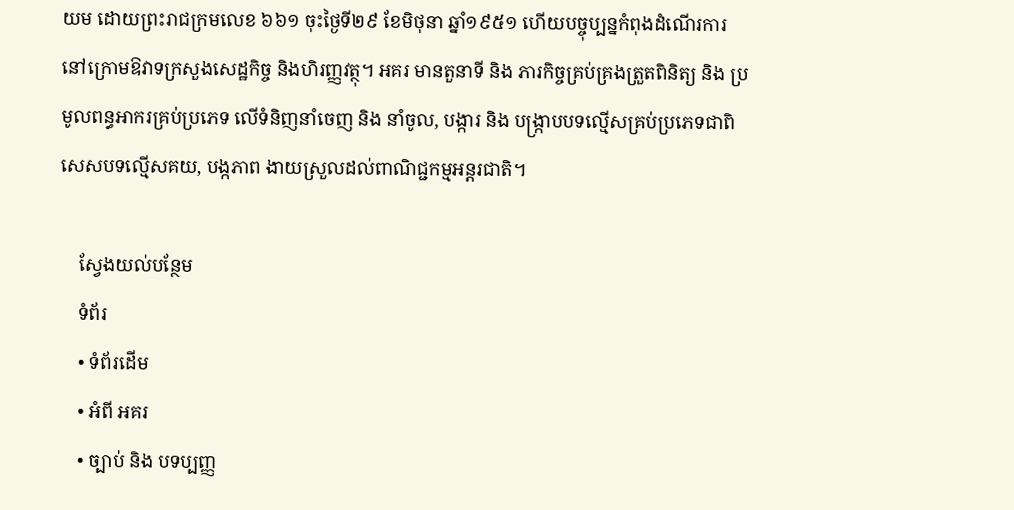យម ដោយព្រះរាជក្រមលេខ ៦៦១ ចុះថ្ងៃទី២៩ ខែមិថុនា ឆ្នាំ១៩៥១ ហើយបច្ចុប្បន្នកំពុងដំណើរការ នៅក្រោមឱវាទក្រសួងសេដ្ឋកិច្ច និងហិរញ្ញវត្ថុ។ អគរ មានតួនាទី និង ភារកិច្ចគ្រប់គ្រងត្រួតពិនិត្យ និង ប្រមូលពន្ធអាករគ្រប់ប្រភេទ លើទំនិញនាំចេញ និង នាំចូល, បង្ការ និង បង្ក្រាបបទល្មើសគ្រប់ប្រភេទជាពិសេសបទល្មើសគយ, បង្កភាព ងាយស្រួលដល់ពាណិជ្ជកម្មអន្តរជាតិ។

    ស្វែងយល់បន្ថែម
    ទំព័រ
    • ទំព័រដើម
    • អំពី អគរ
    • ច្បាប់ និង បទប្បញ្ញ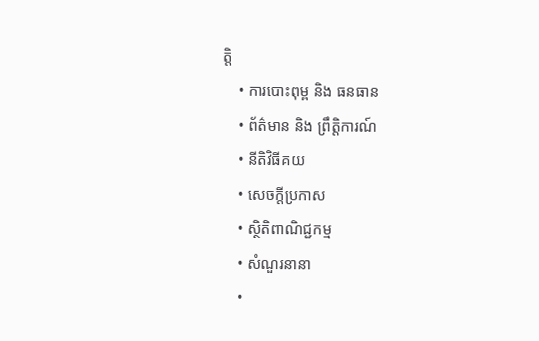ត្តិ
    • ការបោះពុម្ព និង ធនធាន
    • ព័ត៌មាន និង ព្រឹត្តិការណ៍
    • នីតិវិធីគយ
    • សេចក្តីប្រកាស
    • ស្ថិតិពាណិជ្ជកម្ម
    • សំណួរនានា
    •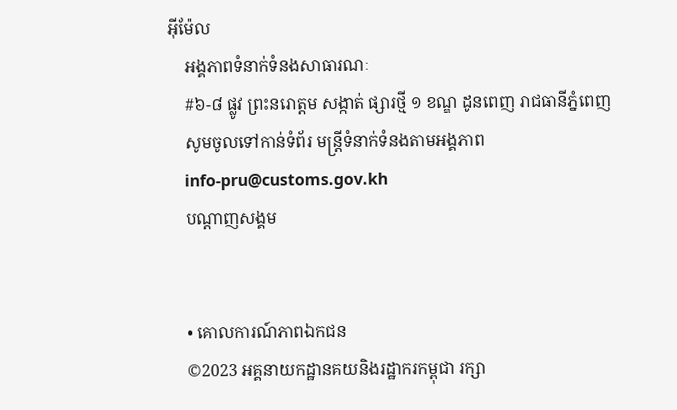អ៊ីម៉ែល
    អង្គភាពទំនាក់ទំនងសាធារណៈ
    #៦-៨ ផ្លូវ ព្រះនរោត្តម សង្កាត់ ផ្សារថ្មី ១ ខណ្ឌ ដូនពេញ រាជធានីភ្នំពេញ
    សូមចូលទៅកាន់ទំព័រ មន្ត្រីទំនាក់ទំនងតាមអង្គភាព
    info-pru@customs.gov.kh
    បណ្ដាញសង្គម


    • គោលការណ៍ភាពឯកជន
    ©2023 អគ្គនាយកដ្ឋានគយនិងរដ្ឋាករកម្ពុជា រក្សា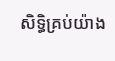សិទ្ធិគ្រប់យ៉ាង